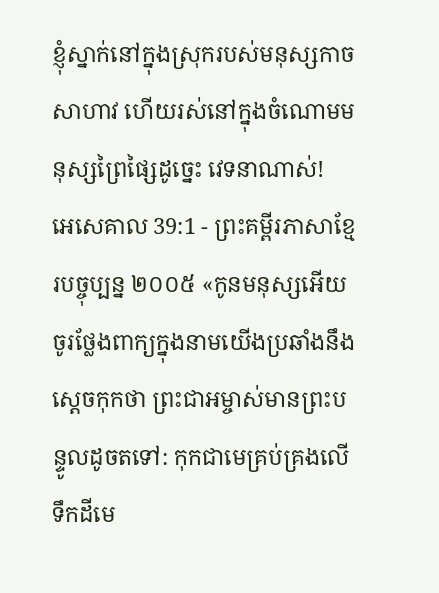ខ្ញុំស្នាក់នៅក្នុងស្រុករបស់មនុស្សកាចសាហាវ ហើយរស់នៅក្នុងចំណោមមនុស្សព្រៃផ្សៃដូច្នេះ វេទនាណាស់!
អេសេគាល 39:1 - ព្រះគម្ពីរភាសាខ្មែរបច្ចុប្បន្ន ២០០៥ «កូនមនុស្សអើយ ចូរថ្លែងពាក្យក្នុងនាមយើងប្រឆាំងនឹងស្ដេចកុកថា ព្រះជាអម្ចាស់មានព្រះបន្ទូលដូចតទៅ: កុកជាមេគ្រប់គ្រងលើទឹកដីមេ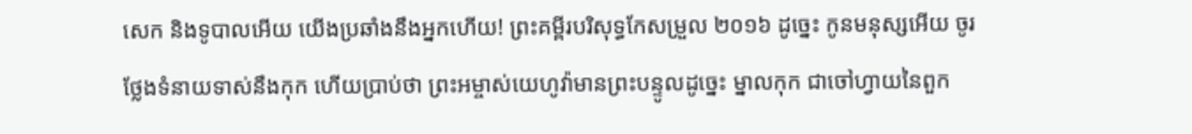សេក និងទូបាលអើយ យើងប្រឆាំងនឹងអ្នកហើយ! ព្រះគម្ពីរបរិសុទ្ធកែសម្រួល ២០១៦ ដូច្នេះ កូនមនុស្សអើយ ចូរថ្លែងទំនាយទាស់នឹងកុក ហើយប្រាប់ថា ព្រះអម្ចាស់យេហូវ៉ាមានព្រះបន្ទូលដូច្នេះ ម្នាលកុក ជាចៅហ្វាយនៃពួក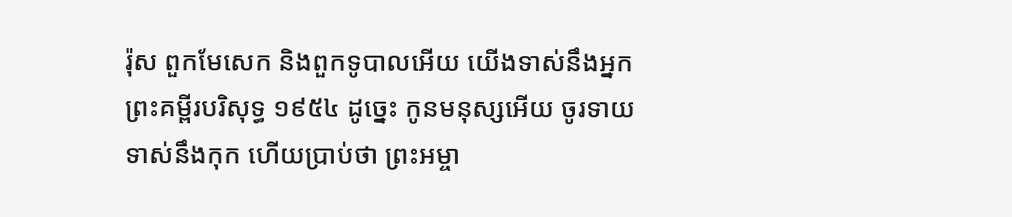រ៉ុស ពួកមែសេក និងពួកទូបាលអើយ យើងទាស់នឹងអ្នក ព្រះគម្ពីរបរិសុទ្ធ ១៩៥៤ ដូច្នេះ កូនមនុស្សអើយ ចូរទាយទាស់នឹងកុក ហើយប្រាប់ថា ព្រះអម្ចា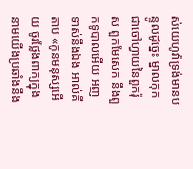ស់យេហូវ៉ាទ្រង់មានបន្ទូលដូច្នេះ ម្នាលកុក ជាចៅហ្វាយនៃពួករ៉ុស ពួកមែសេក នឹងពួកទូបាលអើយ អញទាស់នឹងឯង អាល់គីតាប «កូនមនុស្សអើយ ចូរថ្លែងពាក្យក្នុងនាមយើងប្រឆាំងនឹង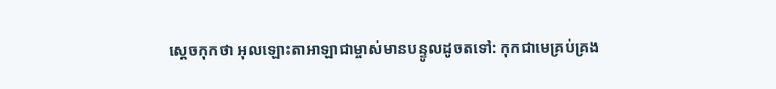ស្ដេចកុកថា អុលឡោះតាអាឡាជាម្ចាស់មានបន្ទូលដូចតទៅ: កុកជាមេគ្រប់គ្រង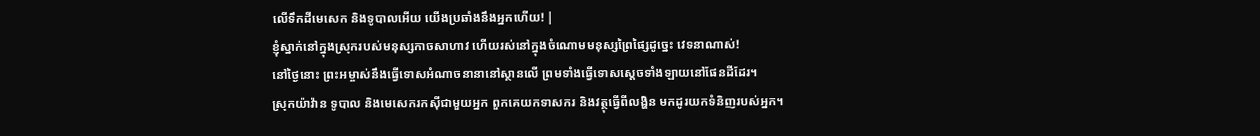លើទឹកដីមេសេក និងទូបាលអើយ យើងប្រឆាំងនឹងអ្នកហើយ! |
ខ្ញុំស្នាក់នៅក្នុងស្រុករបស់មនុស្សកាចសាហាវ ហើយរស់នៅក្នុងចំណោមមនុស្សព្រៃផ្សៃដូច្នេះ វេទនាណាស់!
នៅថ្ងៃនោះ ព្រះអម្ចាស់នឹងធ្វើទោសអំណាចនានានៅស្ថានលើ ព្រមទាំងធ្វើទោសស្ដេចទាំងឡាយនៅផែនដីដែរ។
ស្រុកយ៉ាវ៉ាន ទូបាល និងមេសេករកស៊ីជាមួយអ្នក ពួកគេយកទាសករ និងវត្ថុធ្វើពីលង្ហិន មកដូរយកទំនិញរបស់អ្នក។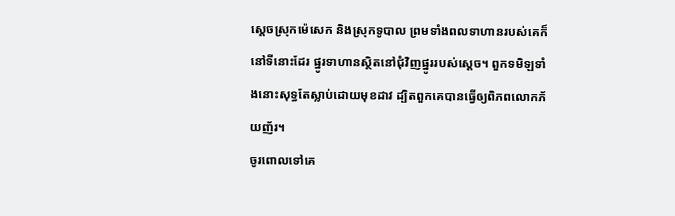ស្ដេចស្រុកម៉េសេក និងស្រុកទូបាល ព្រមទាំងពលទាហានរបស់គេក៏នៅទីនោះដែរ ផ្នូរទាហានស្ថិតនៅជុំវិញផ្នូររបស់ស្ដេច។ ពួកទមិឡទាំងនោះសុទ្ធតែស្លាប់ដោយមុខដាវ ដ្បិតពួកគេបានធ្វើឲ្យពិភពលោកភ័យញ័រ។
ចូរពោលទៅគេ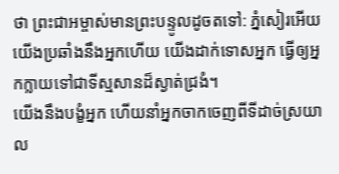ថា ព្រះជាអម្ចាស់មានព្រះបន្ទូលដូចតទៅ: ភ្នំសៀរអើយ យើងប្រឆាំងនឹងអ្នកហើយ យើងដាក់ទោសអ្នក ធ្វើឲ្យអ្នកក្លាយទៅជាទីស្មសានដ៏ស្ងាត់ជ្រងំ។
យើងនឹងបង្ខំអ្នក ហើយនាំអ្នកចាកចេញពីទីដាច់ស្រយាល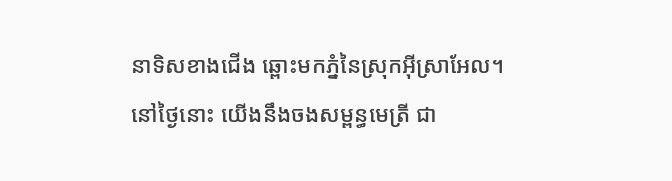នាទិសខាងជើង ឆ្ពោះមកភ្នំនៃស្រុកអ៊ីស្រាអែល។
នៅថ្ងៃនោះ យើងនឹងចងសម្ពន្ធមេត្រី ជា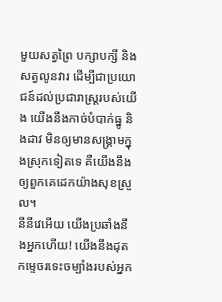មួយសត្វព្រៃ បក្សាបក្សី និងសត្វលូនវារ ដើម្បីជាប្រយោជន៍ដល់ប្រជារាស្ត្ររបស់យើង យើងនឹងកាច់បំបាក់ធ្នូ និងដាវ មិនឲ្យមានសង្គ្រាមក្នុងស្រុកទៀតទេ គឺយើងនឹងឲ្យពួកគេដេកយ៉ាងសុខស្រួល។
នីនីវេអើយ យើងប្រឆាំងនឹងអ្នកហើយ! យើងនឹងដុតកម្ទេចរទេះចម្បាំងរបស់អ្នក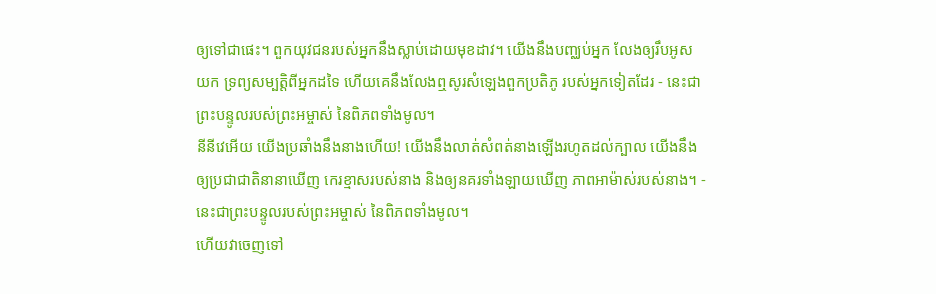ឲ្យទៅជាផេះ។ ពួកយុវជនរបស់អ្នកនឹងស្លាប់ដោយមុខដាវ។ យើងនឹងបញ្ឈប់អ្នក លែងឲ្យរឹបអូសយក ទ្រព្យសម្បត្តិពីអ្នកដទៃ ហើយគេនឹងលែងឮសូរសំឡេងពួកប្រតិភូ របស់អ្នកទៀតដែរ - នេះជាព្រះបន្ទូលរបស់ព្រះអម្ចាស់ នៃពិភពទាំងមូល។
នីនីវេអើយ យើងប្រឆាំងនឹងនាងហើយ! យើងនឹងលាត់សំពត់នាងឡើងរហូតដល់ក្បាល យើងនឹងឲ្យប្រជាជាតិនានាឃើញ កេរខ្មាសរបស់នាង និងឲ្យនគរទាំងឡាយឃើញ ភាពអាម៉ាស់របស់នាង។ - នេះជាព្រះបន្ទូលរបស់ព្រះអម្ចាស់ នៃពិភពទាំងមូល។
ហើយវាចេញទៅ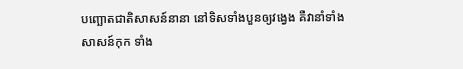បញ្ឆោតជាតិសាសន៍នានា នៅទិសទាំងបួនឲ្យវង្វេង គឺវានាំទាំងសាសន៍កុក ទាំង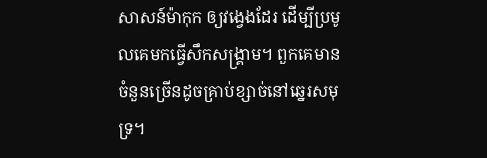សាសន៍ម៉ាកុក ឲ្យវង្វេងដែរ ដើម្បីប្រមូលគេមកធ្វើសឹកសង្គ្រាម។ ពួកគេមានចំនួនច្រើនដូចគ្រាប់ខ្សាច់នៅឆ្នេរសមុទ្រ។